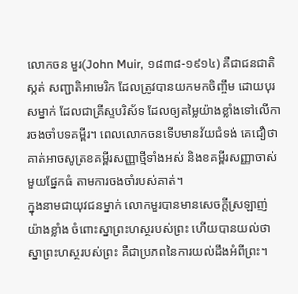លោកចន មួរ(John Muir, ១៨៣៨-១៩១៤) គឺជាជនជាតិស្កត់ សញ្ជាតិអាមេរិក ដែលត្រូវបានយកមកចិញ្ចឹម ដោយបុរសម្នាក់ ដែលជាគ្រីស្ទបរិស័ទ ដែលឲ្យតម្លៃយ៉ាងខ្លាំងទៅលើការចងចាំបទគម្ពីរ។ ពេលលោកចនទើបមានវ័យជំទង់ គេជឿថា គាត់អាចសូត្រខគម្ពីរសញ្ញាថ្មីទាំងអស់ និងខគម្ពីរសញ្ញាចាស់មួយផ្នែកធំ តាមការចងចាំរបស់គាត់។
ក្នុងនាមជាយុវជនម្នាក់ លោកមួរបានមានសេចក្តីស្រឡាញ់យ៉ាងខ្លាំង ចំពោះស្នាព្រះហស្ថរបស់ព្រះ ហើយបានយល់ថា ស្នាព្រះហស្ថរបស់ព្រះ គឺជាប្រភពនៃការយល់ដឹងអំពីព្រះ។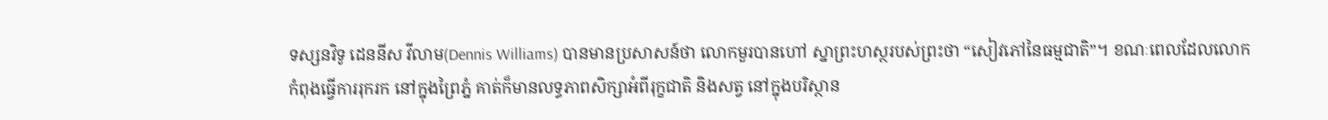ទស្សនវិទូ ដេននីស វីលាម(Dennis Williams) បានមានប្រសាសន៍ថា លោកមួរបានហៅ ស្នាព្រះហស្ថរបស់ព្រះថា “សៀវភៅនៃធម្មជាតិ”។ ខណៈពេលដែលលោកកំពុងធ្វើការរុករក នៅក្នុងព្រៃភ្នំ គាត់ក៏មានលទ្ធភាពសិក្សាអំពីរុក្ខជាតិ និងសត្វ នៅក្នុងបរិស្ថាន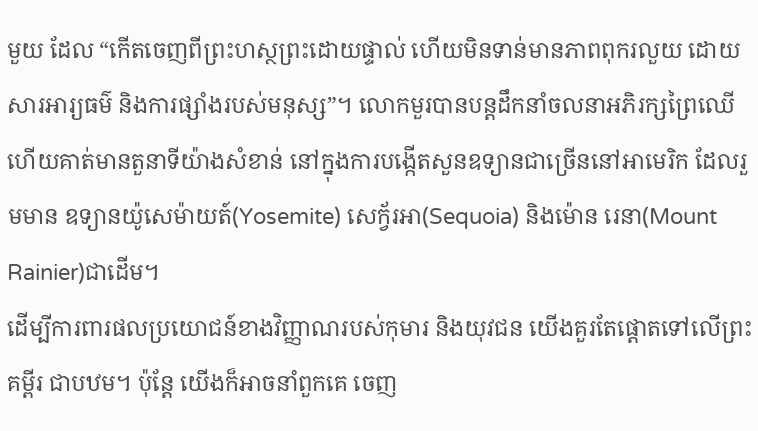មួយ ដែល “កើតចេញពីព្រះហស្ថព្រះដោយផ្ទាល់ ហើយមិនទាន់មានភាពពុករលួយ ដោយសារអារ្យធម៌ និងការផ្សាំងរបស់មនុស្ស”។ លោកមួរបានបន្តដឹកនាំចលនាអភិរក្សព្រៃឈើ ហើយគាត់មានតួនាទីយ៉ាងសំខាន់ នៅក្នុងការបង្កើតសួនឧទ្យានជាច្រើននៅអាមេរិក ដែលរួមមាន ឧទ្យានយ៉ូសេម៉ាយត៍(Yosemite) សេក្វ័រអា(Sequoia) និងម៉ោន រេនា(Mount Rainier)ជាដើម។
ដើម្បីការពារផលប្រយោជន៍ខាងវិញ្ញាណរបស់កុមារ និងយុវជន យើងគួរតែផ្តោតទៅលើព្រះគម្ពីរ ជាបឋម។ ប៉ុន្តែ យើងក៏អាចនាំពួកគេ ចេញ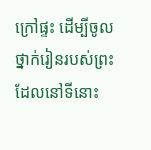ក្រៅផ្ទះ ដើម្បីចូលថ្នាក់រៀនរបស់ព្រះ ដែលនៅទីនោះ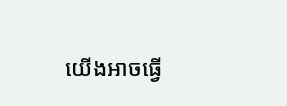យើងអាចធ្វើ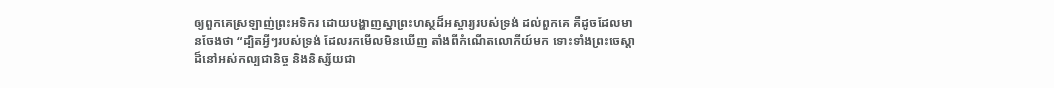ឲ្យពួកគេស្រឡាញ់ព្រះអទិករ ដោយបង្ហាញស្នាព្រះហស្ថដ៏អស្ចារ្យរបស់ទ្រង់ ដល់ពួកគេ គឺដូចដែលមានចែងថា “ដ្បិតអ្វីៗរបស់ទ្រង់ ដែលរកមើលមិនឃើញ តាំងពីកំណើតលោកីយ៍មក ទោះទាំងព្រះចេស្តាដ៏នៅអស់កល្បជានិច្ច និងនិស្ស័យជា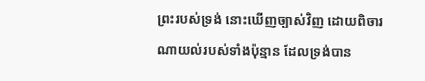ព្រះរបស់ទ្រង់ នោះឃើញច្បាស់វិញ ដោយពិចារណាយល់របស់ទាំងប៉ុន្មាន ដែលទ្រង់បាន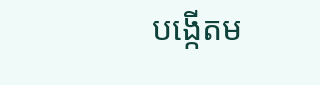បង្កើតម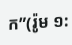ក”(រ៉ូម ១: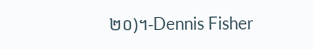២០)។-Dennis Fisher